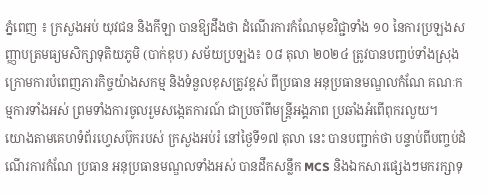ភ្នំពេញ ៖ ក្រសួងអប់ យុវជន និងកីឡា បានឱ្យដឹងថា ដំណើរការកំណែមុខវិជ្ជាទាំង ១០ នៃការប្រឡងសញ្ញាបត្រមធ្យមសិក្សាទុតិយភូមិ (បាក់ឌុប) សម័យប្រឡង៖ ០៨ តុលា ២០២៤ ត្រូវបានបញ្ចប់ទាំងស្រុង ក្រោមការបំពេញភារកិច្ចយ៉ាងសកម្ម និងទំនួលខុសត្រូវខ្ពស់ ពីប្រធាន អនុប្រធានមណ្ឌលកំណែ គណៈកម្មការទាំងអស់ ព្រមទាំងការចូលរួមសង្កេតការណ៍ ជាប្រចាំពីមន្ត្រីអង្គភាព ប្រឆាំងអំពើពុករលួយ។
យោងតាមគេហទំព័រហ្វេសប៊ុករបស់ ក្រសួងអប់រំ នៅថ្ងៃទី១៧ តុលា នេះ បានបញ្ជាក់ថា បន្ទាប់ពីបញ្ចប់ដំណើរការកំណែ ប្រធាន អនុប្រធានមណ្ឌលទាំងអស់ បានដឹកសន្លឹក MCS និងឯកសារផ្សេងៗមករក្សាទុ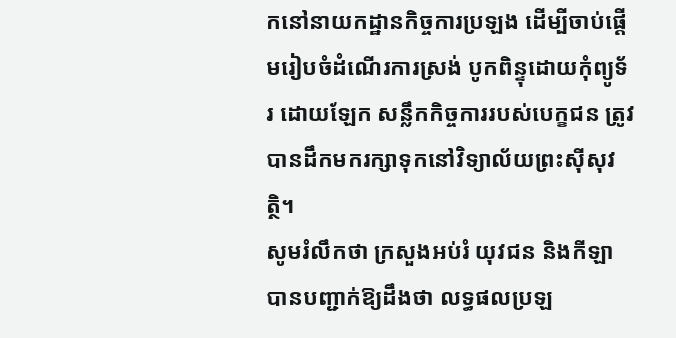កនៅនាយកដ្ឋានកិច្ចការប្រឡង ដើម្បីចាប់ផ្ដើមរៀបចំដំណើរការស្រង់ បូកពិន្ទុដោយកុំព្យូទ័រ ដោយឡែក សន្លឹកកិច្ចការរបស់បេក្ខជន ត្រូវបានដឹកមករក្សាទុកនៅវិទ្យាល័យព្រះស៊ីសុវត្ថិ។
សូមរំលឹកថា ក្រសួងអប់រំ យុវជន និងកីឡា បានបញ្ជាក់ឱ្យដឹងថា លទ្ធផលប្រឡ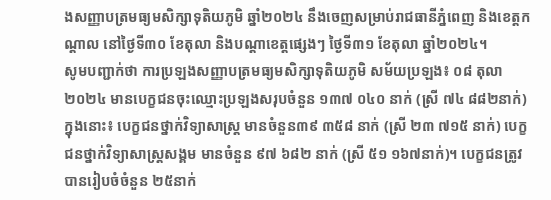ងសញ្ញាបត្រមធ្យមសិក្សាទុតិយភូមិ ឆ្នាំ២០២៤ នឹងចេញសម្រាប់រាជធានីភ្នំពេញ និងខេត្តកណ្តាល នៅថ្ងៃទី៣០ ខែតុលា និងបណ្តាខេត្តផ្សេងៗ ថ្ងៃទី៣១ ខែតុលា ឆ្នាំ២០២៤។
សូមបញ្ជាក់ថា ការប្រឡងសញ្ញាបត្រមធ្យមសិក្សាទុតិយភូមិ សម័យប្រឡង៖ ០៨ តុលា ២០២៤ មានបេក្ខជនចុះឈ្មោះប្រឡងសរុបចំនួន ១៣៧ ០៤០ នាក់ (ស្រី ៧៤ ៨៨២នាក់) ក្នុងនោះ៖ បេក្ខជនថ្នាក់វិទ្យាសាស្ត្រ មានចំនួន៣៩ ៣៥៨ នាក់ (ស្រី ២៣ ៧១៥ នាក់) បេក្ខជនថ្នាក់វិទ្យាសាស្ត្រសង្គម មានចំនួន ៩៧ ៦៨២ នាក់ (ស្រី ៥១ ១៦៧នាក់)។ បេក្ខជនត្រូវបានរៀបចំចំនួន ២៥នាក់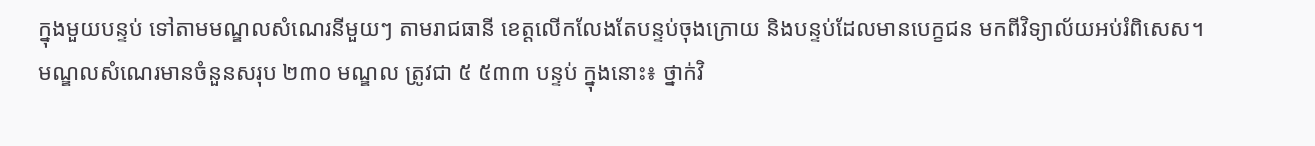ក្នុងមួយបន្ទប់ ទៅតាមមណ្ឌលសំណេរនីមួយៗ តាមរាជធានី ខេត្តលើកលែងតែបន្ទប់ចុងក្រោយ និងបន្ទប់ដែលមានបេក្ខជន មកពីវិទ្យាល័យអប់រំពិសេស។
មណ្ឌលសំណេរមានចំនួនសរុប ២៣០ មណ្ឌល ត្រូវជា ៥ ៥៣៣ បន្ទប់ ក្នុងនោះ៖ ថ្នាក់វិ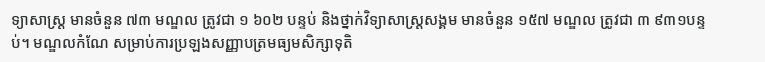ទ្យាសាស្ត្រ មានចំនួន ៧៣ មណ្ឌល ត្រូវជា ១ ៦០២ បន្ទប់ និងថ្នាក់វិទ្យាសាស្ត្រសង្គម មានចំនួន ១៥៧ មណ្ឌល ត្រូវជា ៣ ៩៣១បន្ទប់។ មណ្ឌលកំណែ សម្រាប់ការប្រឡងសញ្ញាបត្រមធ្យមសិក្សាទុតិ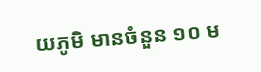យភូមិ មានចំនួន ១០ ម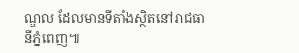ណ្ឌល ដែលមានទីតាំងស្ថិតនៅរាជធានីភ្នំពេញ៕